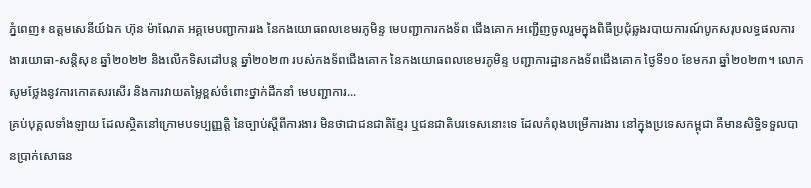ភ្នំពេញ៖ ឧត្តមសេនីយ៍ឯក ហ៊ុន ម៉ាណែត អគ្គមេបញ្ជាការរង នៃកងយោធពលខេមរភូមិន្ទ មេបញ្ជាការកងទ័ព ជើងគោក អញ្ជើញចូលរួមក្នុងពិធីប្រជុំឆ្លងរបាយការណ៍បូកសរុបលទ្ធផលការងារយោធា-សន្តិសុខ ឆ្នាំ២០២២ និងលើកទិសដៅបន្ត ឆ្នាំ២០២៣ របស់កងទ័ពជើងគោក នៃកងយោធពលខេមរភូមិន្ទ បញ្ជាការដ្ឋានកងទ័ពជើងគោក ថ្ងៃទី១០ ខែមករា ឆ្នាំ២០២៣។ លោក សូមថ្លែងនូវការកោតសរសើរ និងការវាយតម្លៃខ្ពស់ចំពោះថ្នាក់ដឹកនាំ មេបញ្ជាការ...
គ្រប់បុគ្គលទាំងឡាយ ដែលស្ថិតនៅក្រោមបទប្បញ្ញត្តិ នៃច្បាប់ស្តីពីការងារ មិនថាជាជនជាតិខ្មែរ ឬជនជាតិបរទេសនោះទេ ដែលកំពុងបម្រើការងារ នៅក្នុងប្រទេសកម្ពុជា គឺមានសិទ្ធិទទួលបានប្រាក់សោធន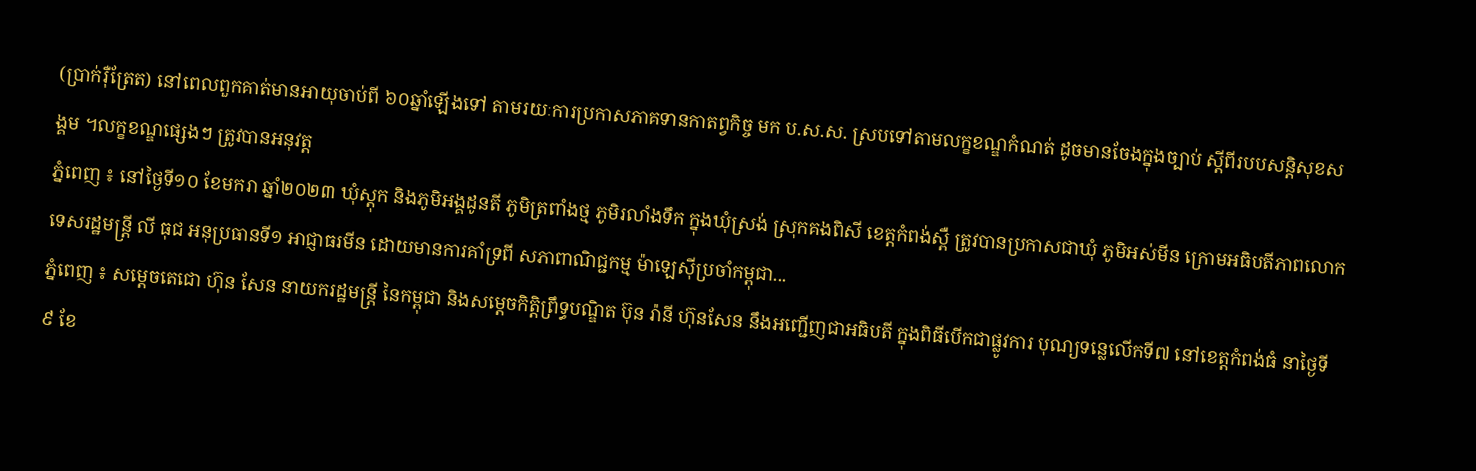(ប្រាក់រ៉ឺត្រែត) នៅពេលពួកគាត់មានអាយុចាប់ពី ៦០ឆ្នាំឡើងទៅ តាមរយៈការប្រកាសភាគទានកាតព្វកិច្ច មក ប.ស.ស. ស្របទៅតាមលក្ខខណ្ឌកំណត់ ដូចមានចែងក្នុងច្បាប់ ស្តីពីរបបសន្តិសុខសង្គម ។លក្ខខណ្ឌផ្សេងៗ ត្រូវបានអនុវត្ត
ភ្នំពេញ ៖ នៅថ្ងៃទី១០ ខែមករា ឆ្នាំ២០២៣ ឃុំស្តុក និងភូមិអង្គដូនតី ភូមិត្រពាំងថ្ម ភូមិរលាំងទឹក ក្នុងឃុំស្រង់ ស្រុកគងពិសី ខេត្តកំពង់ស្ពឺ ត្រូវបានប្រកាសជាឃុំ ភូមិអស់មីន ក្រោមអធិបតីភាពលោកទេសរដ្ឋមន្រ្តី លី ធុជ អនុប្រធានទី១ អាជ្ញាធរមីន ដោយមានការគាំទ្រពី សភាពាណិជ្ជកម្ម ម៉ាឡេស៊ីប្រចាំកម្ពុជា...
ភ្នំពេញ ៖ សម្ដេចតេជោ ហ៊ុន សែន នាយករដ្ឋមន្ដ្រី នៃកម្ពុជា និងសម្ដេចកិត្តិព្រឹទ្ធបណ្ឌិត ប៊ុន រ៉ានី ហ៊ុនសែន នឹងអញ្ជើញជាអធិបតី ក្នុងពិធីបើកជាផ្លូវការ បុណ្យទន្លេលើកទី៧ នៅខេត្តកំពង់ធំ នាថ្ងៃទី៩ ខែ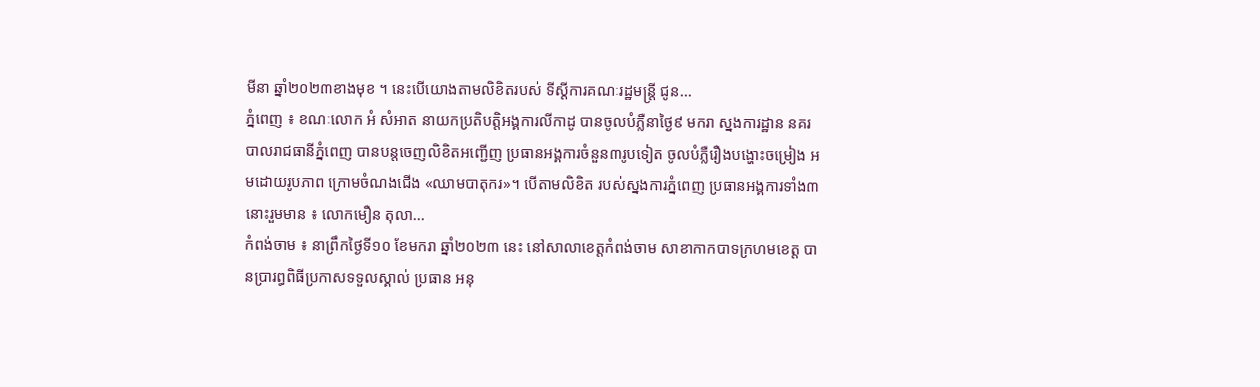មីនា ឆ្នាំ២០២៣ខាងមុខ ។ នេះបើយោងតាមលិខិតរបស់ ទីស្ដីការគណៈរដ្ឋមន្ដ្រី ជូន...
ភ្នំពេញ ៖ ខណៈលោក អំ សំអាត នាយកប្រតិបត្តិអង្គការលីកាដូ បានចូលបំភ្លឺនាថ្ងៃ៩ មករា ស្នងការដ្ឋាន នគរបាលរាជធានីភ្នំពេញ បានបន្តចេញលិខិតអញ្ជើញ ប្រធានអង្គការចំនួន៣រូបទៀត ចូលបំភ្លឺរឿងបង្ហោះចម្រៀង អមដោយរូបភាព ក្រោមចំណងជើង «ឈាមបាតុករ»។ បើតាមលិខិត របស់ស្នងការភ្នំពេញ ប្រធានអង្គការទាំង៣នោះរួមមាន ៖ លោកមឿន តុលា...
កំពង់ចាម ៖ នាព្រឹកថ្ងៃទី១០ ខែមករា ឆ្នាំ២០២៣ នេះ នៅសាលាខេត្តកំពង់ចាម សាខាកាកបាទក្រហមខេត្ត បានប្រារព្ធពិធីប្រកាសទទួលស្គាល់ ប្រធាន អនុ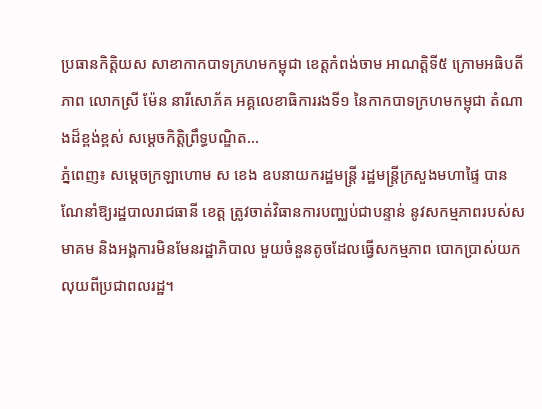ប្រធានកិត្តិយស សាខាកាកបាទក្រហមកម្ពុជា ខេត្តកំពង់ចាម អាណត្តិទី៥ ក្រោមអធិបតីភាព លោកស្រី ម៉ែន នារីសោភ័គ អគ្គលេខាធិការរងទី១ នៃកាកបាទក្រហមកម្ពុជា តំណាងដ៏ខ្ពង់ខ្ពស់ សម្ដេចកិត្តិព្រឹទ្ធបណ្ឌិត...
ភ្នំពេញ៖ សម្ដេចក្រឡាហោម ស ខេង ឧបនាយករដ្ឋមន្ដ្រី រដ្ឋមន្ដ្រីក្រសួងមហាផ្ទៃ បានណែនាំឱ្យរដ្ឋបាលរាជធានី ខេត្ត ត្រូវចាត់វិធានការបញ្ឈប់ជាបន្ទាន់ នូវសកម្មភាពរបស់សមាគម និងអង្គការមិនមែនរដ្ឋាភិបាល មួយចំនួនតូចដែលធ្វើសកម្មភាព បោកប្រាស់យកលុយពីប្រជាពលរដ្ឋ។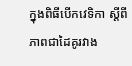ក្នុងពិធីបើកវេទិកា ស្ដីពីភាពជាដៃគូរវាង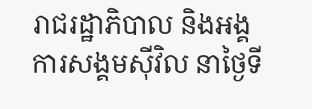រាជរដ្ឋាភិបាល និងអង្គការសង្គមស៊ីវិល នាថ្ងៃទី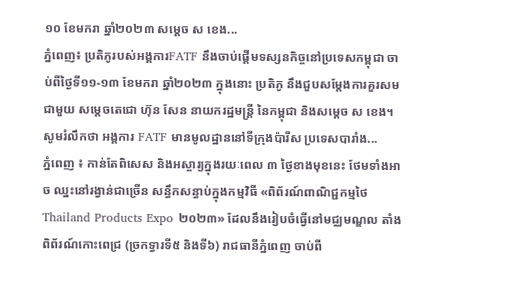១០ ខែមករា ឆ្នាំ២០២៣ សម្ដេច ស ខេង...
ភ្នំពេញ៖ ប្រតិភូរបស់អង្គការFATF នឹងចាប់ផ្ដើមទស្សនកិច្ចនៅប្រទេសកម្ពុជា ចាប់ពីថ្ងៃទី១១-១៣ ខែមករា ឆ្នាំ២០២៣ ក្នុងនោះ ប្រតិភូ នឹងជួបសម្ដែងការគួរសមជាមួយ សម្ដេចតេជោ ហ៊ុន សែន នាយករដ្ឋមន្ដ្រី នៃកម្ពុជា និងសម្ដេច ស ខេង។ សូមរំលឹកថា អង្គការ FATF មានមូលដ្ឋាននៅទីក្រុងប៉ារីស ប្រទេសបារាំង...
ភ្នំពេញ ៖ កាន់តែពិសេស និងអស្ចារ្យក្នុងរយៈពេល ៣ ថ្ងៃខាងមុខនេះ ថែមទាំងអាច ឈ្នះនៅរង្វាន់ជាច្រើន សន្ធឹកសន្ធាប់ក្នុងកម្មវិធី «ពិព័រណ៍ពាណិជ្ជកម្មថៃ Thailand Products Expo ២០២៣» ដែលនឹងរៀបចំធ្វើនៅមជ្ឈមណ្ឌល តាំងពិព័រណ៍កោះពេជ្រ (ច្រកទ្វារទី៥ និងទី៦) រាជធានីភ្នំពេញ ចាប់ពី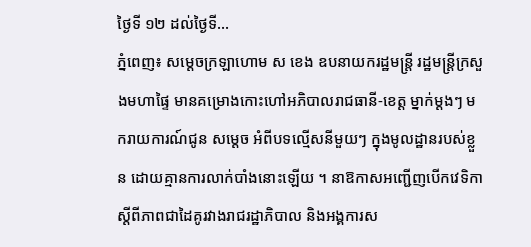ថ្ងៃទី ១២ ដល់ថ្ងៃទី...
ភ្នំពេញ៖ សម្ដេចក្រឡាហោម ស ខេង ឧបនាយករដ្ឋមន្ដ្រី រដ្ឋមន្ដ្រីក្រសួងមហាផ្ទៃ មានគម្រោងកោះហៅអភិបាលរាជធានី-ខេត្ត ម្នាក់ម្ដងៗ មករាយការណ៍ជូន សម្ដេច អំពីបទល្មើសនីមួយៗ ក្នុងមូលដ្ឋានរបស់ខ្លួន ដោយគ្មានការលាក់បាំងនោះឡើយ ។ នាឱកាសអញ្ជើញបើកវេទិកា ស្ដីពីភាពជាដៃគូរវាងរាជរដ្ឋាភិបាល និងអង្គការស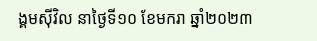ង្គមស៊ីវិល នាថ្ងៃទី១០ ខែមករា ឆ្នាំ២០២៣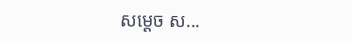សម្ដេច ស...